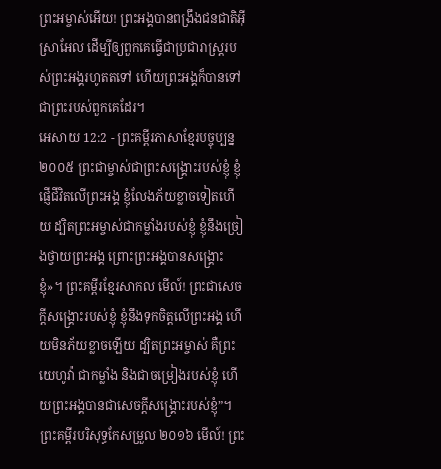ព្រះអម្ចាស់អើយ! ព្រះអង្គបានពង្រឹងជនជាតិអ៊ីស្រាអែល ដើម្បីឲ្យពួកគេធ្វើជាប្រជារាស្ត្ររបស់ព្រះអង្គរហូតតទៅ ហើយព្រះអង្គក៏បានទៅជាព្រះរបស់ពួកគេដែរ។
អេសាយ 12:2 - ព្រះគម្ពីរភាសាខ្មែរបច្ចុប្បន្ន ២០០៥ ព្រះជាម្ចាស់ជាព្រះសង្គ្រោះរបស់ខ្ញុំ ខ្ញុំផ្ញើជីវិតលើព្រះអង្គ ខ្ញុំលែងភ័យខ្លាចទៀតហើយ ដ្បិតព្រះអម្ចាស់ជាកម្លាំងរបស់ខ្ញុំ ខ្ញុំនឹងច្រៀងថ្វាយព្រះអង្គ ព្រោះព្រះអង្គបានសង្គ្រោះខ្ញុំ»។ ព្រះគម្ពីរខ្មែរសាកល មើល៍! ព្រះជាសេចក្ដីសង្គ្រោះរបស់ខ្ញុំ ខ្ញុំនឹងទុកចិត្តលើព្រះអង្គ ហើយមិនភ័យខ្លាចឡើយ ដ្បិតព្រះអម្ចាស់ គឺព្រះយេហូវ៉ា ជាកម្លាំង និងជាចម្រៀងរបស់ខ្ញុំ ហើយព្រះអង្គបានជាសេចក្ដីសង្គ្រោះរបស់ខ្ញុំ”។ ព្រះគម្ពីរបរិសុទ្ធកែសម្រួល ២០១៦ មើល៍! ព្រះ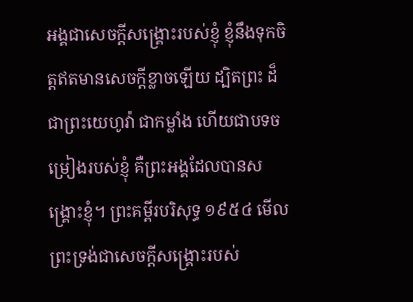អង្គជាសេចក្ដីសង្គ្រោះរបស់ខ្ញុំ ខ្ញុំនឹងទុកចិត្តឥតមានសេចក្ដីខ្លាចឡើយ ដ្បិតព្រះ ដ៏ជាព្រះយេហូវ៉ា ជាកម្លាំង ហើយជាបទចម្រៀងរបស់ខ្ញុំ គឺព្រះអង្គដែលបានសង្គ្រោះខ្ញុំ។ ព្រះគម្ពីរបរិសុទ្ធ ១៩៥៤ មើល ព្រះទ្រង់ជាសេចក្ដីសង្គ្រោះរបស់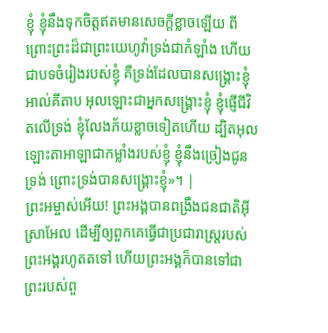ខ្ញុំ ខ្ញុំនឹងទុកចិត្តឥតមានសេចក្ដីខ្លាចឡើយ ពីព្រោះព្រះដ៏ជាព្រះយេហូវ៉ាទ្រង់ជាកំឡាំង ហើយជាបទចំរៀងរបស់ខ្ញុំ គឺទ្រង់ដែលបានសង្គ្រោះខ្ញុំ អាល់គីតាប អុលឡោះជាអ្នកសង្គ្រោះខ្ញុំ ខ្ញុំផ្ញើជីវិតលើទ្រង់ ខ្ញុំលែងភ័យខ្លាចទៀតហើយ ដ្បិតអុលឡោះតាអាឡាជាកម្លាំងរបស់ខ្ញុំ ខ្ញុំនឹងច្រៀងជូនទ្រង់ ព្រោះទ្រង់បានសង្គ្រោះខ្ញុំ»។ |
ព្រះអម្ចាស់អើយ! ព្រះអង្គបានពង្រឹងជនជាតិអ៊ីស្រាអែល ដើម្បីឲ្យពួកគេធ្វើជាប្រជារាស្ត្ររបស់ព្រះអង្គរហូតតទៅ ហើយព្រះអង្គក៏បានទៅជាព្រះរបស់ពួ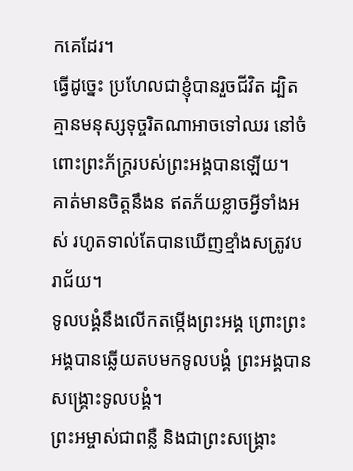កគេដែរ។
ធ្វើដូច្នេះ ប្រហែលជាខ្ញុំបានរួចជីវិត ដ្បិតគ្មានមនុស្សទុច្ចរិតណាអាចទៅឈរ នៅចំពោះព្រះភ័ក្ត្ររបស់ព្រះអង្គបានឡើយ។
គាត់មានចិត្តនឹងន ឥតភ័យខ្លាចអ្វីទាំងអស់ រហូតទាល់តែបានឃើញខ្មាំងសត្រូវបរាជ័យ។
ទូលបង្គំនឹងលើកតម្កើងព្រះអង្គ ព្រោះព្រះអង្គបានឆ្លើយតបមកទូលបង្គំ ព្រះអង្គបានសង្គ្រោះទូលបង្គំ។
ព្រះអម្ចាស់ជាពន្លឺ និងជាព្រះសង្គ្រោះ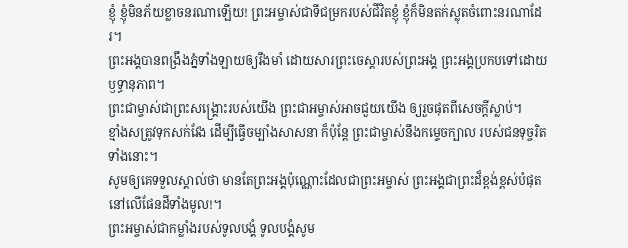ខ្ញុំ ខ្ញុំមិនភ័យខ្លាចនរណាឡើយ! ព្រះអម្ចាស់ជាទីជម្រករបស់ជីវិតខ្ញុំ ខ្ញុំក៏មិនតក់ស្លុតចំពោះនរណាដែរ។
ព្រះអង្គបានពង្រឹងភ្នំទាំងឡាយឲ្យរឹងមាំ ដោយសារព្រះចេស្ដារបស់ព្រះអង្គ ព្រះអង្គប្រកបទៅដោយឫទ្ធានុភាព។
ព្រះជាម្ចាស់ជាព្រះសង្គ្រោះរបស់យើង ព្រះជាអម្ចាស់អាចជួយយើង ឲ្យរួចផុតពីសេចក្ដីស្លាប់។
ខ្មាំងសត្រូវទុកសក់វែង ដើម្បីធ្វើចម្បាំងសាសនា ក៏ប៉ុន្តែ ព្រះជាម្ចាស់នឹងកម្ទេចក្បាល របស់ជនទុច្ចរិតទាំងនោះ។
សូមឲ្យគេទទួលស្គាល់ថា មានតែព្រះអង្គប៉ុណ្ណោះដែលជាព្រះអម្ចាស់ ព្រះអង្គជាព្រះដ៏ខ្ពង់ខ្ពស់បំផុត នៅលើផែនដីទាំងមូល!។
ព្រះអម្ចាស់ជាកម្លាំងរបស់ទូលបង្គំ ទូលបង្គំសូម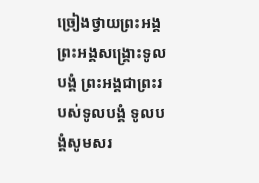ច្រៀងថ្វាយព្រះអង្គ ព្រះអង្គសង្គ្រោះទូលបង្គំ ព្រះអង្គជាព្រះរបស់ទូលបង្គំ ទូលបង្គំសូមសរ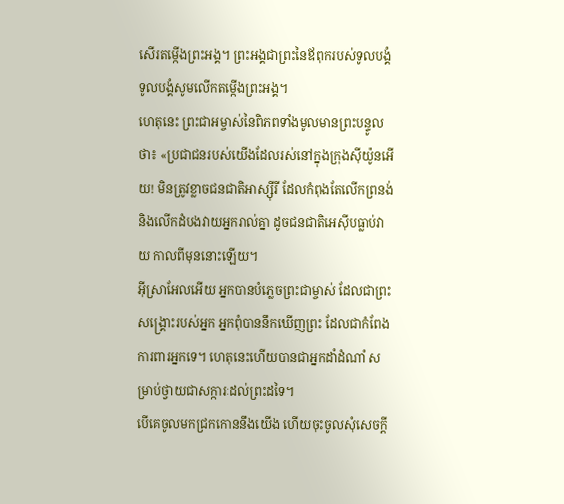សើរតម្កើងព្រះអង្គ។ ព្រះអង្គជាព្រះនៃឪពុករបស់ទូលបង្គំ ទូលបង្គំសូមលើកតម្កើងព្រះអង្គ។
ហេតុនេះ ព្រះជាអម្ចាស់នៃពិភពទាំងមូលមានព្រះបន្ទូលថា៖ «ប្រជាជនរបស់យើងដែលរស់នៅក្នុងក្រុងស៊ីយ៉ូនអើយ! មិនត្រូវខ្លាចជនជាតិអាស្ស៊ីរី ដែលកំពុងតែលើកព្រនង់ និងលើកដំបងវាយអ្នករាល់គ្នា ដូចជនជាតិអេស៊ីបធ្លាប់វាយ កាលពីមុននោះឡើយ។
អ៊ីស្រាអែលអើយ អ្នកបានបំភ្លេចព្រះជាម្ចាស់ ដែលជាព្រះសង្គ្រោះរបស់អ្នក អ្នកពុំបាននឹកឃើញព្រះ ដែលជាកំពែងការពារអ្នកទេ។ ហេតុនេះហើយបានជាអ្នកដាំដំណាំ សម្រាប់ថ្វាយជាសក្ការៈដល់ព្រះដទៃ។
បើគេចូលមកជ្រកកោននឹងយើង ហើយចុះចូលសុំសេចក្ដី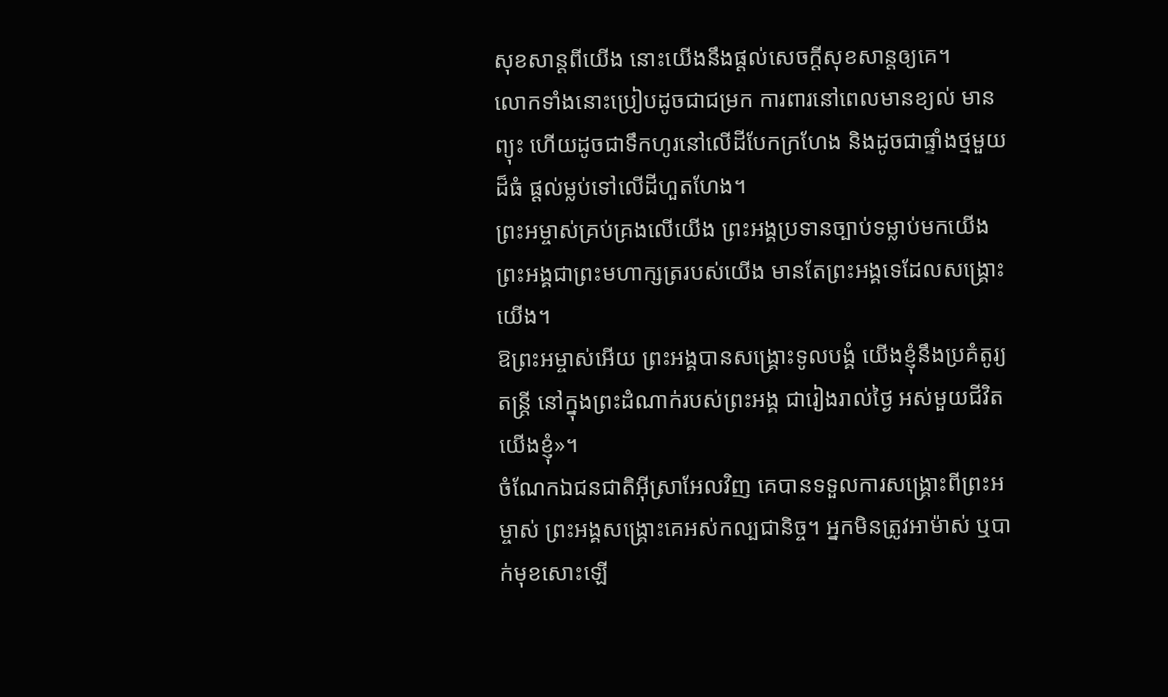សុខសាន្តពីយើង នោះយើងនឹងផ្ដល់សេចក្ដីសុខសាន្តឲ្យគេ។
លោកទាំងនោះប្រៀបដូចជាជម្រក ការពារនៅពេលមានខ្យល់ មានព្យុះ ហើយដូចជាទឹកហូរនៅលើដីបែកក្រហែង និងដូចជាផ្ទាំងថ្មមួយដ៏ធំ ផ្ដល់ម្លប់ទៅលើដីហួតហែង។
ព្រះអម្ចាស់គ្រប់គ្រងលើយើង ព្រះអង្គប្រទានច្បាប់ទម្លាប់មកយើង ព្រះអង្គជាព្រះមហាក្សត្ររបស់យើង មានតែព្រះអង្គទេដែលសង្គ្រោះយើង។
ឱព្រះអម្ចាស់អើយ ព្រះអង្គបានសង្គ្រោះទូលបង្គំ យើងខ្ញុំនឹងប្រគំតូរ្យតន្ត្រី នៅក្នុងព្រះដំណាក់របស់ព្រះអង្គ ជារៀងរាល់ថ្ងៃ អស់មួយជីវិតយើងខ្ញុំ»។
ចំណែកឯជនជាតិអ៊ីស្រាអែលវិញ គេបានទទួលការសង្គ្រោះពីព្រះអម្ចាស់ ព្រះអង្គសង្គ្រោះគេអស់កល្បជានិច្ច។ អ្នកមិនត្រូវអាម៉ាស់ ឬបាក់មុខសោះឡើ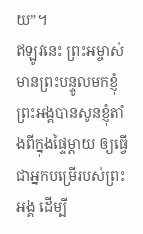យ”។
ឥឡូវនេះ ព្រះអម្ចាស់មានព្រះបន្ទូលមកខ្ញុំ ព្រះអង្គបានសូនខ្ញុំតាំងពីក្នុងផ្ទៃម្ដាយ ឲ្យធ្វើជាអ្នកបម្រើរបស់ព្រះអង្គ ដើម្បី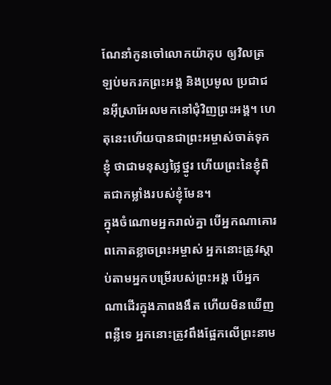ណែនាំកូនចៅលោកយ៉ាកុប ឲ្យវិលត្រឡប់មករកព្រះអង្គ និងប្រមូល ប្រជាជនអ៊ីស្រាអែលមកនៅជុំវិញព្រះអង្គ។ ហេតុនេះហើយបានជាព្រះអម្ចាស់ចាត់ទុកខ្ញុំ ថាជាមនុស្សថ្លៃថ្នូរ ហើយព្រះនៃខ្ញុំពិតជាកម្លាំងរបស់ខ្ញុំមែន។
ក្នុងចំណោមអ្នករាល់គ្នា បើអ្នកណាគោរពកោតខ្លាចព្រះអម្ចាស់ អ្នកនោះត្រូវស្ដាប់តាមអ្នកបម្រើរបស់ព្រះអង្គ បើអ្នកណាដើរក្នុងភាពងងឹត ហើយមិនឃើញពន្លឺទេ អ្នកនោះត្រូវពឹងផ្អែកលើព្រះនាម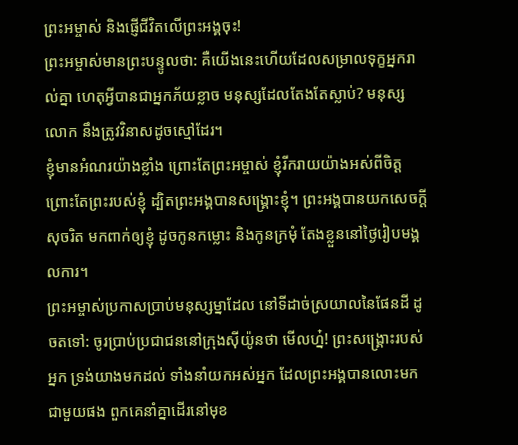ព្រះអម្ចាស់ និងផ្ញើជីវិតលើព្រះអង្គចុះ!
ព្រះអម្ចាស់មានព្រះបន្ទូលថា: គឺយើងនេះហើយដែលសម្រាលទុក្ខអ្នករាល់គ្នា ហេតុអ្វីបានជាអ្នកភ័យខ្លាច មនុស្សដែលតែងតែស្លាប់? មនុស្សលោក នឹងត្រូវវិនាសដូចស្មៅដែរ។
ខ្ញុំមានអំណរយ៉ាងខ្លាំង ព្រោះតែព្រះអម្ចាស់ ខ្ញុំរីករាយយ៉ាងអស់ពីចិត្ត ព្រោះតែព្រះរបស់ខ្ញុំ ដ្បិតព្រះអង្គបានសង្គ្រោះខ្ញុំ។ ព្រះអង្គបានយកសេចក្ដីសុចរិត មកពាក់ឲ្យខ្ញុំ ដូចកូនកម្លោះ និងកូនក្រមុំ តែងខ្លួននៅថ្ងៃរៀបមង្គលការ។
ព្រះអម្ចាស់ប្រកាសប្រាប់មនុស្សម្នាដែល នៅទីដាច់ស្រយាលនៃផែនដី ដូចតទៅ: ចូរប្រាប់ប្រជាជននៅក្រុងស៊ីយ៉ូនថា មើលហ្ន៎! ព្រះសង្គ្រោះរបស់អ្នក ទ្រង់យាងមកដល់ ទាំងនាំយកអស់អ្នក ដែលព្រះអង្គបានលោះមកជាមួយផង ពួកគេនាំគ្នាដើរនៅមុខ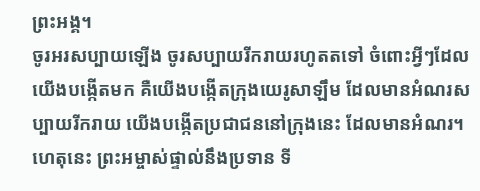ព្រះអង្គ។
ចូរអរសប្បាយឡើង ចូរសប្បាយរីករាយរហូតតទៅ ចំពោះអ្វីៗដែលយើងបង្កើតមក គឺយើងបង្កើតក្រុងយេរូសាឡឹម ដែលមានអំណរសប្បាយរីករាយ យើងបង្កើតប្រជាជននៅក្រុងនេះ ដែលមានអំណរ។
ហេតុនេះ ព្រះអម្ចាស់ផ្ទាល់នឹងប្រទាន ទី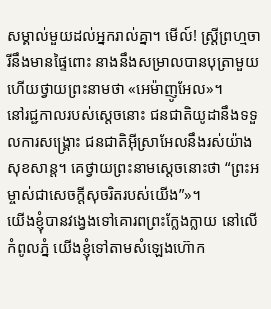សម្គាល់មួយដល់អ្នករាល់គ្នា។ មើល៍! ស្ត្រីព្រហ្មចារីនឹងមានផ្ទៃពោះ នាងនឹងសម្រាលបានបុត្រាមួយ ហើយថ្វាយព្រះនាមថា «អេម៉ាញូអែល»។
នៅរជ្ជកាលរបស់ស្ដេចនោះ ជនជាតិយូដានឹងទទួលការសង្គ្រោះ ជនជាតិអ៊ីស្រាអែលនឹងរស់យ៉ាងសុខសាន្ត។ គេថ្វាយព្រះនាមស្ដេចនោះថា “ព្រះអម្ចាស់ជាសេចក្ដីសុចរិតរបស់យើង”»។
យើងខ្ញុំបានវង្វេងទៅគោរពព្រះក្លែងក្លាយ នៅលើកំពូលភ្នំ យើងខ្ញុំទៅតាមសំឡេងហ៊ោក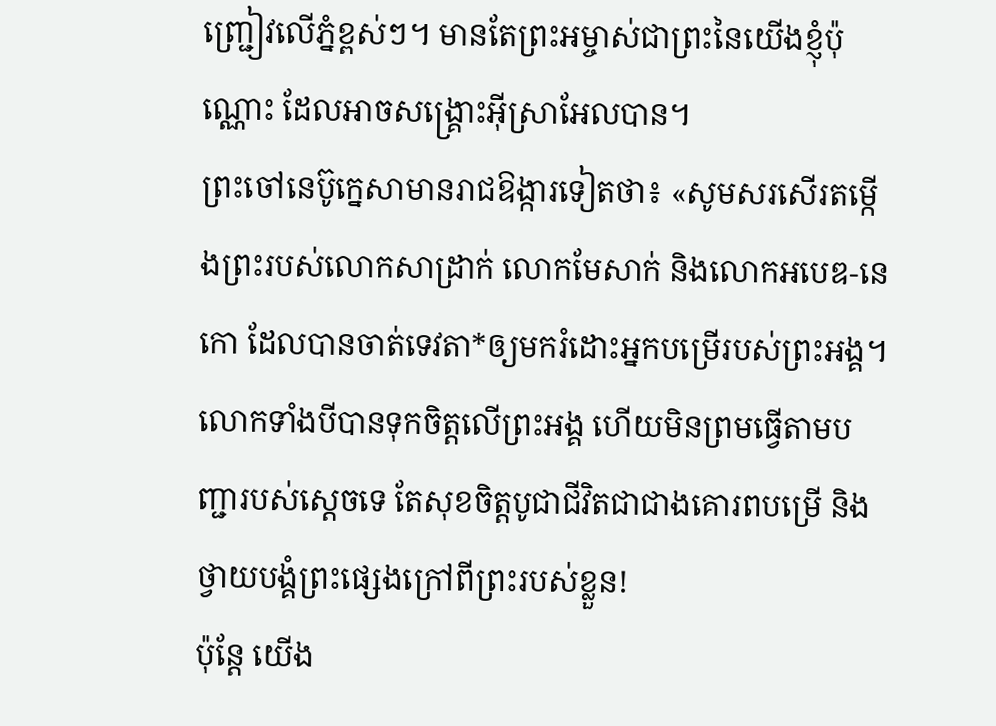ញ្ជ្រៀវលើភ្នំខ្ពស់ៗ។ មានតែព្រះអម្ចាស់ជាព្រះនៃយើងខ្ញុំប៉ុណ្ណោះ ដែលអាចសង្គ្រោះអ៊ីស្រាអែលបាន។
ព្រះចៅនេប៊ូក្នេសាមានរាជឱង្ការទៀតថា៖ «សូមសរសើរតម្កើងព្រះរបស់លោកសាដ្រាក់ លោកមែសាក់ និងលោកអបេឌ-នេកោ ដែលបានចាត់ទេវតា*ឲ្យមករំដោះអ្នកបម្រើរបស់ព្រះអង្គ។ លោកទាំងបីបានទុកចិត្តលើព្រះអង្គ ហើយមិនព្រមធ្វើតាមបញ្ជារបស់ស្ដេចទេ តែសុខចិត្តបូជាជីវិតជាជាងគោរពបម្រើ និងថ្វាយបង្គំព្រះផ្សេងក្រៅពីព្រះរបស់ខ្លួន!
ប៉ុន្តែ យើង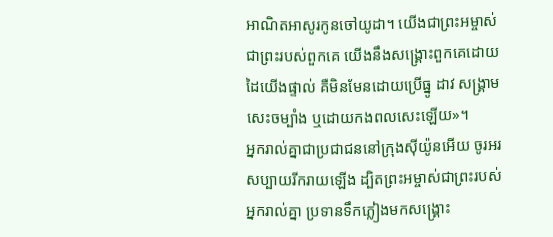អាណិតអាសូរកូនចៅយូដា។ យើងជាព្រះអម្ចាស់ ជាព្រះរបស់ពួកគេ យើងនឹងសង្គ្រោះពួកគេដោយដៃយើងផ្ទាល់ គឺមិនមែនដោយប្រើធ្នូ ដាវ សង្គ្រាម សេះចម្បាំង ឬដោយកងពលសេះឡើយ»។
អ្នករាល់គ្នាជាប្រជាជននៅក្រុងស៊ីយ៉ូនអើយ ចូរអរសប្បាយរីករាយឡើង ដ្បិតព្រះអម្ចាស់ជាព្រះរបស់អ្នករាល់គ្នា ប្រទានទឹកភ្លៀងមកសង្គ្រោះ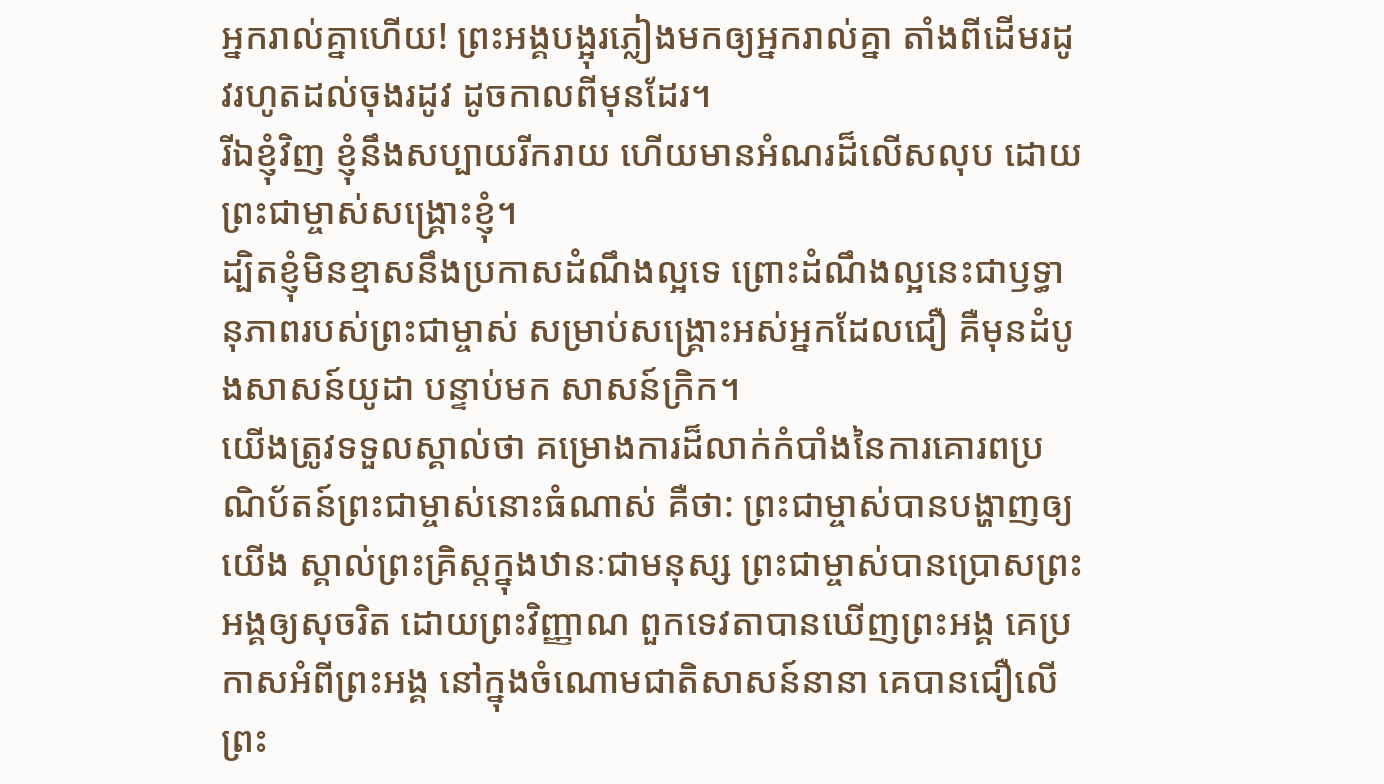អ្នករាល់គ្នាហើយ! ព្រះអង្គបង្អុរភ្លៀងមកឲ្យអ្នករាល់គ្នា តាំងពីដើមរដូវរហូតដល់ចុងរដូវ ដូចកាលពីមុនដែរ។
រីឯខ្ញុំវិញ ខ្ញុំនឹងសប្បាយរីករាយ ហើយមានអំណរដ៏លើសលុប ដោយព្រះជាម្ចាស់សង្គ្រោះខ្ញុំ។
ដ្បិតខ្ញុំមិនខ្មាសនឹងប្រកាសដំណឹងល្អទេ ព្រោះដំណឹងល្អនេះជាឫទ្ធានុភាពរបស់ព្រះជាម្ចាស់ សម្រាប់សង្គ្រោះអស់អ្នកដែលជឿ គឺមុនដំបូងសាសន៍យូដា បន្ទាប់មក សាសន៍ក្រិក។
យើងត្រូវទទួលស្គាល់ថា គម្រោងការដ៏លាក់កំបាំងនៃការគោរពប្រណិប័តន៍ព្រះជាម្ចាស់នោះធំណាស់ គឺថា: ព្រះជាម្ចាស់បានបង្ហាញឲ្យយើង ស្គាល់ព្រះគ្រិស្តក្នុងឋានៈជាមនុស្ស ព្រះជាម្ចាស់បានប្រោសព្រះអង្គឲ្យសុចរិត ដោយព្រះវិញ្ញាណ ពួកទេវតាបានឃើញព្រះអង្គ គេប្រកាសអំពីព្រះអង្គ នៅក្នុងចំណោមជាតិសាសន៍នានា គេបានជឿលើព្រះ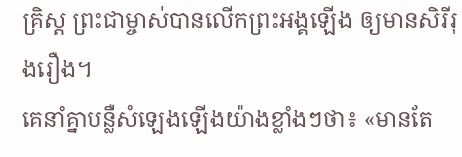គ្រិស្ត ព្រះជាម្ចាស់បានលើកព្រះអង្គឡើង ឲ្យមានសិរីរុងរឿង។
គេនាំគ្នាបន្លឺសំឡេងឡើងយ៉ាងខ្លាំងៗថា៖ «មានតែ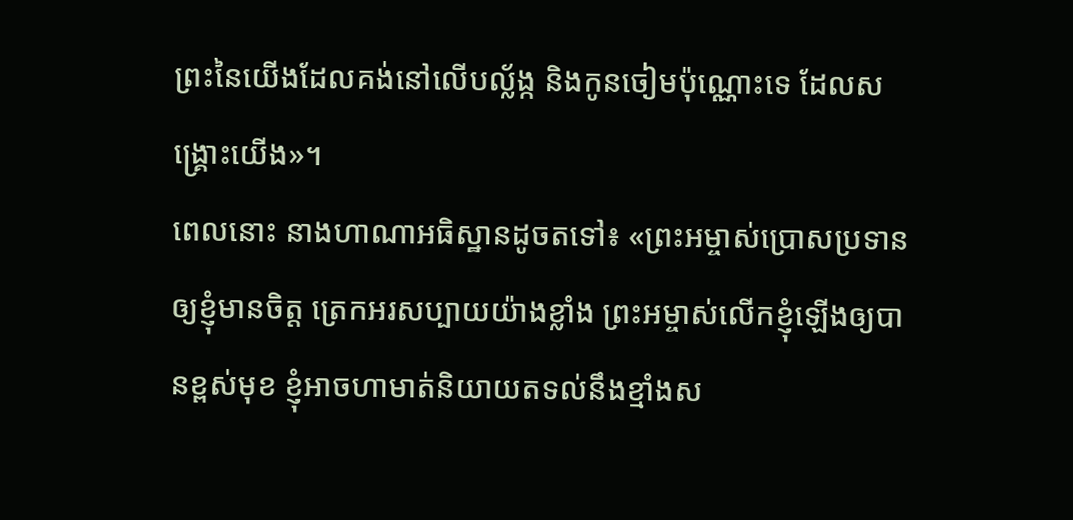ព្រះនៃយើងដែលគង់នៅលើបល្ល័ង្ក និងកូនចៀមប៉ុណ្ណោះទេ ដែលសង្គ្រោះយើង»។
ពេលនោះ នាងហាណាអធិស្ឋានដូចតទៅ៖ «ព្រះអម្ចាស់ប្រោសប្រទានឲ្យខ្ញុំមានចិត្ត ត្រេកអរសប្បាយយ៉ាងខ្លាំង ព្រះអម្ចាស់លើកខ្ញុំឡើងឲ្យបានខ្ពស់មុខ ខ្ញុំអាចហាមាត់និយាយតទល់នឹងខ្មាំងស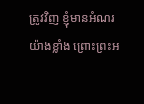ត្រូវវិញ ខ្ញុំមានអំណរយ៉ាងខ្លាំង ព្រោះព្រះអ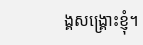ង្គសង្គ្រោះខ្ញុំ។